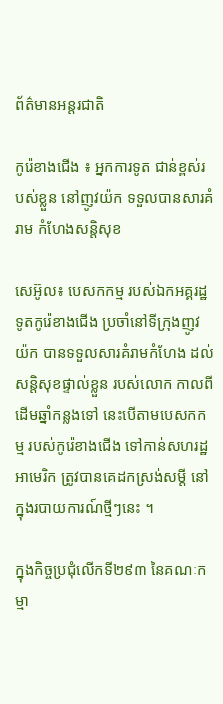ព័ត៌មានអន្តរជាតិ

កូរ៉េខាងជើង ៖ អ្នកការទូត ជាន់ខ្ពស់របស់ខ្លួន នៅញូវយ៉ក ទទួលបានសារគំរាម កំហែងសន្ដិសុខ

សេអ៊ូល៖ បេសកកម្ម របស់ឯកអគ្គរដ្ឋទូតកូរ៉េខាងជើង ប្រចាំនៅទីក្រុងញូវយ៉ក បានទទួលសារគំរាមកំហែង ដល់សន្តិសុខផ្ទាល់ខ្លួន របស់លោក កាលពីដើមឆ្នាំកន្លងទៅ នេះបើតាមបេសកកម្ម របស់កូរ៉េខាងជើង ទៅកាន់សហរដ្ឋអាមេរិក ត្រូវបានគេដកស្រង់សម្តី នៅក្នុងរបាយការណ៍ថ្មីៗនេះ ។

ក្នុងកិច្ចប្រជុំលើកទី២៩៣ នៃគណៈកម្មា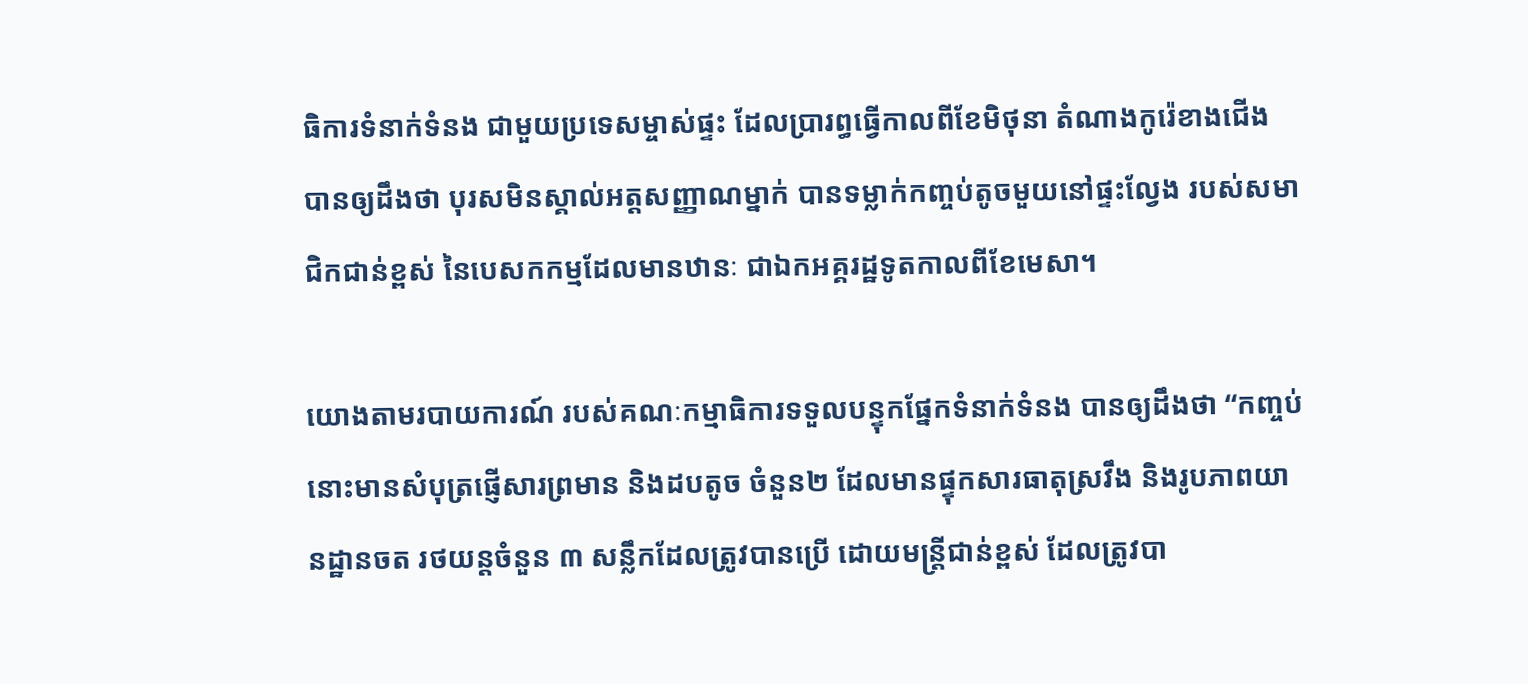ធិការទំនាក់ទំនង ជាមួយប្រទេសម្ចាស់ផ្ទះ ដែលប្រារព្ធធ្វើកាលពីខែមិថុនា តំណាងកូរ៉េខាងជើង បានឲ្យដឹងថា បុរសមិនស្គាល់អត្តសញ្ញាណម្នាក់ បានទម្លាក់កញ្ចប់តូចមួយនៅផ្ទះល្វែង របស់សមាជិកជាន់ខ្ពស់ នៃបេសកកម្មដែលមានឋានៈ ជាឯកអគ្គរដ្ឋទូតកាលពីខែមេសា។

យោងតាមរបាយការណ៍ របស់គណៈកម្មាធិការទទួលបន្ទុកផ្នែកទំនាក់ទំនង បានឲ្យដឹងថា “កញ្ចប់នោះមានសំបុត្រផ្ញើសារព្រមាន និងដបតូច ចំនួន២ ដែលមានផ្ទុកសារធាតុស្រវឹង និងរូបភាពយានដ្ឋានចត រថយន្តចំនួន ៣ សន្លឹកដែលត្រូវបានប្រើ ដោយមន្រ្តីជាន់ខ្ពស់ ដែលត្រូវបា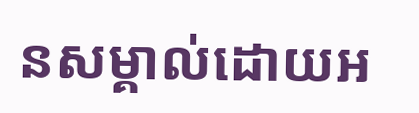នសម្គាល់ដោយអ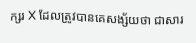ក្សរ X ដែលត្រូវបានគេសង្ស័យថា ជាសារ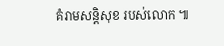គំរាមសន្ដិសុខ របស់លោក ៕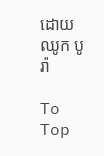ដោយ ឈូក បូរ៉ា

To Top